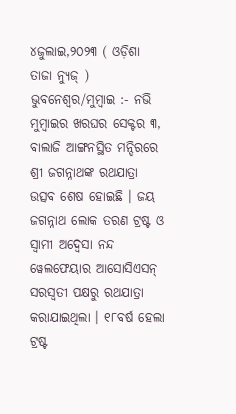୪ଜୁଲାଇ,୨୦୨୩ ( ଓଡ଼ିଶା ତାଜା ନ୍ୟୁଜ୍ ) ଭୁବନେଶ୍ୱର/ମୁମ୍ବାଇ :- ନଭି ମୁମ୍ବାଇର ଖରଘର ସେକ୍ଟର ୩, ବାଲାଜି ଆଙ୍ଗନସ୍ଥିତ ମନ୍ଦିରରେ ଶ୍ରୀ ଜଗନ୍ନାଥଙ୍କ ରଥଯାତ୍ରା ଉତ୍ସବ ଶେଷ ହୋଇଛି । ଜୟ ଜଗନ୍ନାଥ ଲୋକ ତରଣ ଟ୍ରଷ୍ଟ ଓ ସ୍ୱାମୀ ଅଦ୍ୱେସା ନନ୍ଦ ୱେଲଫେୟାର ଆସୋସିଏସନ୍ ସରସ୍ୱତୀ ପକ୍ଷରୁ ରଥଯାତ୍ରା କରାଯାଇଥିଲା । ୧୮ବର୍ଷ ହେଲା ଟ୍ରଷ୍ଟ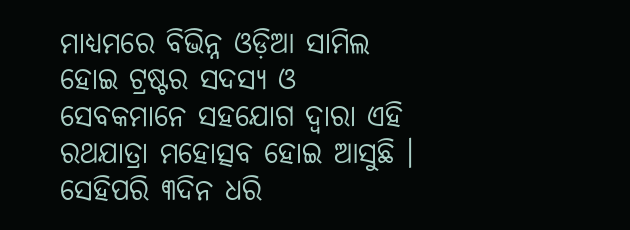ମାଧ୍ୟମରେ ବିଭିନ୍ନ ଓଡ଼ିଆ ସାମିଲ ହୋଇ ଟ୍ରଷ୍ଟର ସଦସ୍ୟ ଓ ସେବକମାନେ ସହଯୋଗ ଦ୍ୱାରା ଏହି ରଥଯାତ୍ରା ମହୋତ୍ସବ ହୋଇ ଆସୁଛି ।
ସେହିପରି ୩ଦିନ ଧରି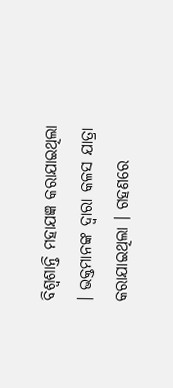ବିଶ୍ୱଶାନ୍ତି ମହାଯଜ୍ଞ କରାଯାଇଥିଲା । ଭକ୍ତମାନଙ୍କ ଦ୍ୱାରା କଳସ ଯାତ୍ରା କରାଯାଇଥିଲା । ଗହଣରେ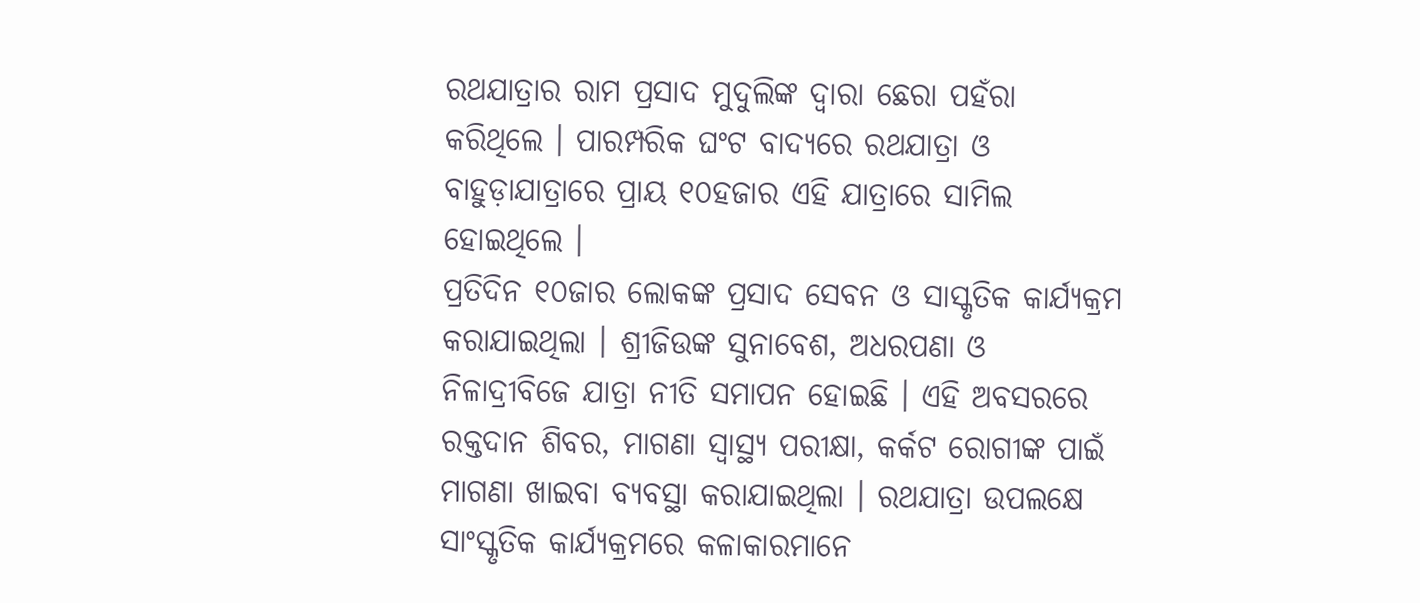ରଥଯାତ୍ରାର ରାମ ପ୍ରସାଦ ମୁଦୁଲିଙ୍କ ଦ୍ୱାରା ଛେରା ପହଁରା କରିଥିଲେ । ପାରମ୍ପରିକ ଘଂଟ ବାଦ୍ୟରେ ରଥଯାତ୍ରା ଓ ବାହୁଡ଼ାଯାତ୍ରାରେ ପ୍ରାୟ ୧୦ହଜାର ଏହି ଯାତ୍ରାରେ ସାମିଲ ହୋଇଥିଲେ ।
ପ୍ରତିଦିନ ୧୦ଜାର ଲୋକଙ୍କ ପ୍ରସାଦ ସେବନ ଓ ସାସ୍କୃତିକ କାର୍ଯ୍ୟକ୍ରମ କରାଯାଇଥିଲା । ଶ୍ରୀଜିଉଙ୍କ ସୁନାବେଶ, ଅଧରପଣା ଓ ନିଳାଦ୍ରୀବିଜେ ଯାତ୍ରା ନୀତି ସମାପନ ହୋଇଛି । ଏହି ଅବସରରେ ରକ୍ତଦାନ ଶିବର, ମାଗଣା ସ୍ୱାସ୍ଥ୍ୟ ପରୀକ୍ଷା, କର୍କଟ ରୋଗୀଙ୍କ ପାଇଁ ମାଗଣା ଖାଇବା ବ୍ୟବସ୍ଥା କରାଯାଇଥିଲା । ରଥଯାତ୍ରା ଉପଲକ୍ଷେ ସାଂସ୍କୃତିକ କାର୍ଯ୍ୟକ୍ରମରେ କଳାକାରମାନେ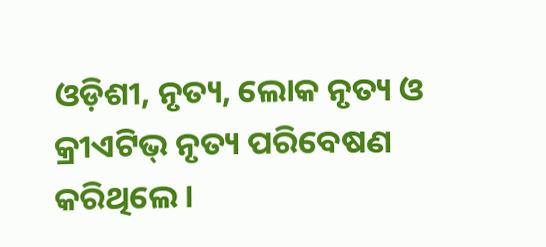ଓଡ଼ିଶୀ, ନୃତ୍ୟ, ଲୋକ ନୃତ୍ୟ ଓ କ୍ରୀଏଟିଭ୍ ନୃତ୍ୟ ପରିବେଷଣ କରିଥିଲେ ।